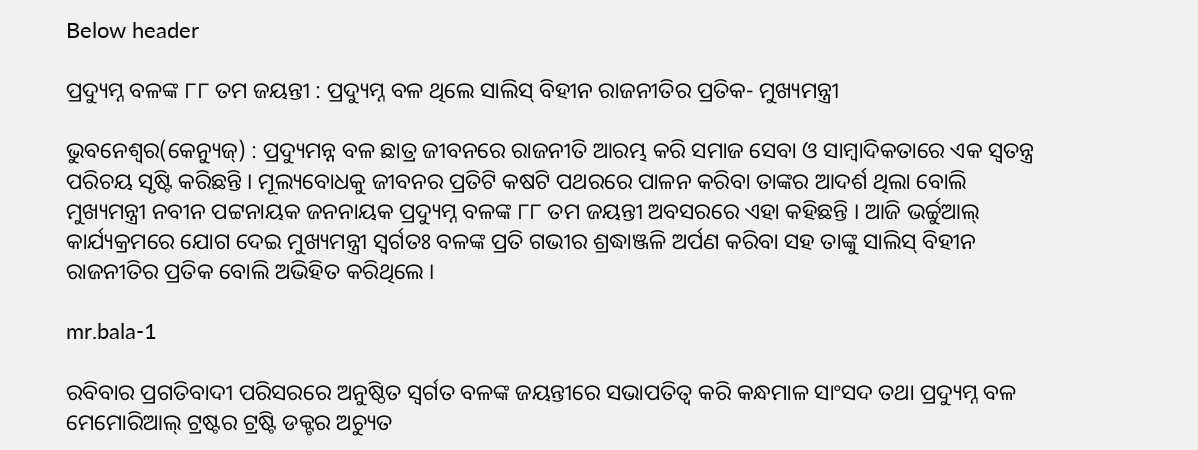Below header

ପ୍ରଦ୍ୟୁମ୍ନ ବଳଙ୍କ ୮୮ ତମ ଜୟନ୍ତୀ : ପ୍ରଦ୍ୟୁମ୍ନ ବଳ ଥିଲେ ସାଲିସ୍‌ ବିହୀନ ରାଜନୀତିର ପ୍ରତିକ- ମୁଖ୍ୟମନ୍ତ୍ରୀ

ଭୁବନେଶ୍ୱର(କେନ୍ୟୁଜ୍‌) : ପ୍ରଦ୍ୟୁମନ୍ନ ବଳ ଛାତ୍ର ଜୀବନରେ ରାଜନୀତି ଆରମ୍ଭ କରି ସମାଜ ସେବା ଓ ସାମ୍ବାଦିକତାରେ ଏକ ସ୍ୱତନ୍ତ୍ର ପରିଚୟ ସୃଷ୍ଟି କରିଛନ୍ତି । ମୂଲ୍ୟବୋଧକୁ ଜୀବନର ପ୍ରତିଟି କଷଟି ପଥରରେ ପାଳନ କରିବା ତାଙ୍କର ଆଦର୍ଶ ଥିଲା ବୋଲି ମୁଖ୍ୟମନ୍ତ୍ରୀ ନବୀନ ପଟ୍ଟନାୟକ ଜନନାୟକ ପ୍ରଦ୍ୟୁମ୍ନ ବଳଙ୍କ ୮୮ ତମ ଜୟନ୍ତୀ ଅବସରରେ ଏହା କହିଛନ୍ତି । ଆଜି ଭର୍ଚ୍ଚୁଆଲ୍‌ କାର୍ଯ୍ୟକ୍ରମରେ ଯୋଗ ଦେଇ ମୁଖ୍ୟମନ୍ତ୍ରୀ ସ୍ୱର୍ଗତଃ ବଳଙ୍କ ପ୍ରତି ଗଭୀର ଶ୍ରଦ୍ଧାଞ୍ଜଳି ଅର୍ପଣ କରିବା ସହ ତାଙ୍କୁ ସାଲିସ୍‌ ବିହୀନ ରାଜନୀତିର ପ୍ରତିକ ବୋଲି ଅଭିହିତ କରିଥିଲେ ।

mr.bala-1

ରବିବାର ପ୍ରଗତିବାଦୀ ପରିସରରେ ଅନୁଷ୍ଠିତ ସ୍ୱର୍ଗତ ବଳଙ୍କ ଜୟନ୍ତୀରେ ସଭାପତିତ୍ୱ କରି କନ୍ଧମାଳ ସାଂସଦ ତଥା ପ୍ରଦ୍ୟୁମ୍ନ ବଳ ମେମୋରିଆଲ୍‌ ଟ୍ରଷ୍ଟର ଟ୍ରଷ୍ଟି ଡକ୍ଟର ଅଚ୍ୟୁତ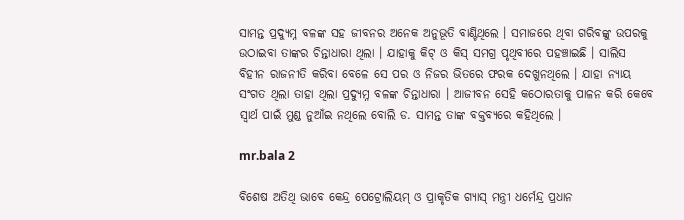ସାମନ୍ତ ପ୍ରଦ୍ୟୁମ୍ନ ବଳଙ୍କ ସହ ଜୀବନର ଅନେକ ଅନୁଭୂତି ବାଣ୍ଟିଥିଲେ । ସମାଜରେ ଥିବା ଗରିବଙ୍କୁ ଉପରକୁ ଉଠାଇବା ତାଙ୍କର ଚିନ୍ତାଧାରା ଥିଲା । ଯାହାକୁ କିଟ୍‌ ଓ କିସ୍‌ ସମଗ୍ର ପୃଥିବୀରେ ପହଞ୍ଚାଇଛି । ସାଲିସ ବିହୀନ ରାଜନୀତି କରିବା ବେଳେ ସେ ପର ଓ ନିଜର ଭିତରେ ଫରକ ଦେଖୁନଥିଲେ । ଯାହା ନ୍ୟାୟ ସଂଗତ ଥିଲା ତାହା ଥିଲା ପ୍ରଦ୍ୟୁମ୍ନ ବଳଙ୍କ ଚିନ୍ତାଧାରା । ଆଜୀବନ ସେହି କଠୋରତାକୁ ପାଳନ କରି କେବେ ସ୍ୱାର୍ଥ ପାଇଁ ମୁଣ୍ଡ ନୁଆଁଇ ନଥିଲେ ବୋଲି ଡ. ସାମନ୍ତ ତାଙ୍କ ବକ୍ତବ୍ୟରେ କହିଥିଲେ ।

mr.bala 2

ବିଶେଷ ଅତିଥି ଭାବେ କେନ୍ଦ୍ର ପେଟ୍ରୋଲିୟମ୍‌ ଓ ପ୍ରାକୃତିକ ଗ୍ୟାସ୍‌ ମନ୍ତ୍ରୀ ଧର୍ମେନ୍ଦ୍ର ପ୍ରଧାନ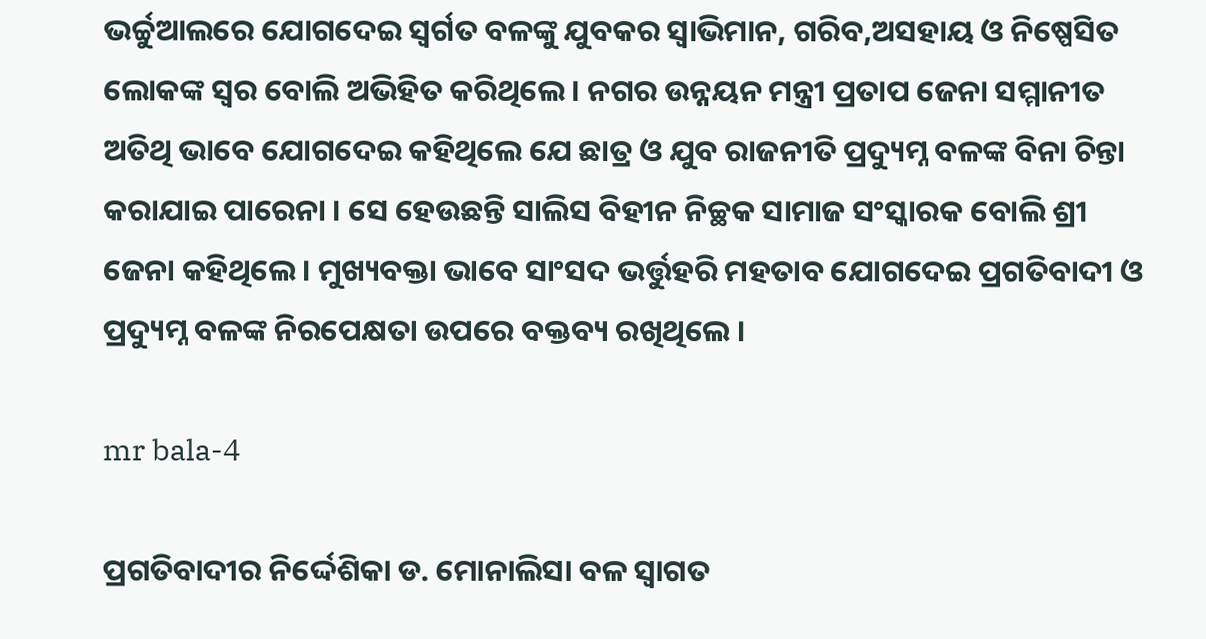ଭର୍ଚ୍ଚୁଆଲରେ ଯୋଗଦେଇ ସ୍ୱର୍ଗତ ବଳଙ୍କୁ ଯୁବକର ସ୍ୱାଭିମାନ, ଗରିବ,ଅସହାୟ ଓ ନିଷ୍ପେସିତ ଲୋକଙ୍କ ସ୍ୱର ବୋଲି ଅଭିହିତ କରିଥିଲେ । ନଗର ଉନ୍ନୟନ ମନ୍ତ୍ରୀ ପ୍ରତାପ ଜେନା ସମ୍ମାନୀତ ଅତିଥି ଭାବେ ଯୋଗଦେଇ କହିଥିଲେ ଯେ ଛାତ୍ର ଓ ଯୁବ ରାଜନୀତି ପ୍ରଦ୍ୟୁମ୍ନ ବଳଙ୍କ ବିନା ଚିନ୍ତା କରାଯାଇ ପାରେନା । ସେ ହେଉଛନ୍ତି ସାଲିସ ବିହୀନ ନିଚ୍ଛକ ସାମାଜ ସଂସ୍କାରକ ବୋଲି ଶ୍ରୀ ଜେନା କହିଥିଲେ । ମୁଖ୍ୟବକ୍ତା ଭାବେ ସାଂସଦ ଭର୍ତ୍ତୁହରି ମହତାବ ଯୋଗଦେଇ ପ୍ରଗତିବାଦୀ ଓ ପ୍ରଦ୍ୟୁମ୍ନ ବଳଙ୍କ ନିରପେକ୍ଷତା ଉପରେ ବକ୍ତବ୍ୟ ରଖିଥିଲେ ।

mr bala-4

ପ୍ରଗତିବାଦୀର ନିର୍ଦ୍ଦେଶିକା ଡ. ମୋନାଲିସା ବଳ ସ୍ୱାଗତ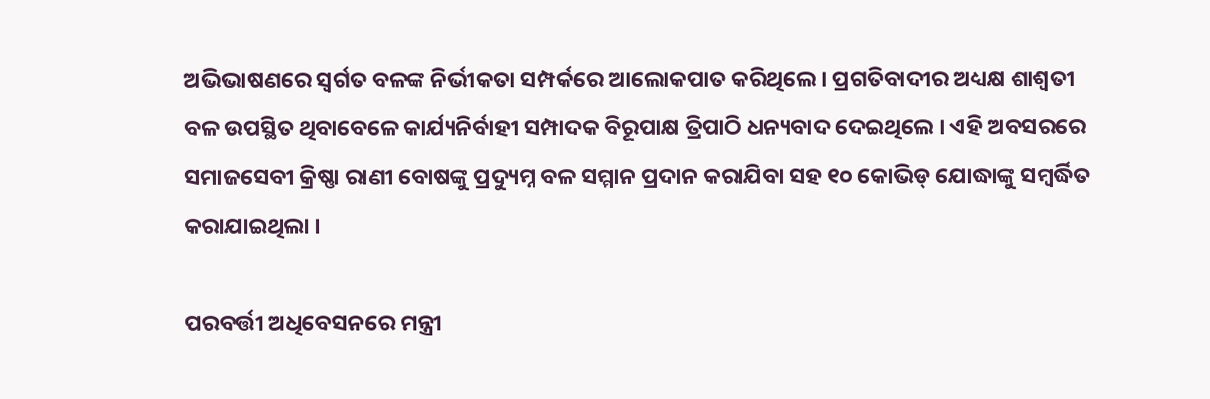ଅଭିଭାଷଣରେ ସ୍ୱର୍ଗତ ବଳଙ୍କ ନିର୍ଭୀକତା ସମ୍ପର୍କରେ ଆଲୋକପାତ କରିଥିଲେ । ପ୍ରଗତିବାଦୀର ଅଧ୍ୟକ୍ଷ ଶାଶ୍ୱତୀ ବଳ ଉପସ୍ଥିତ ଥିବାବେଳେ କାର୍ଯ୍ୟନିର୍ବାହୀ ସମ୍ପାଦକ ବିରୂପାକ୍ଷ ତ୍ରିପାଠି ଧନ୍ୟବାଦ ଦେଇଥିଲେ । ଏହି ଅବସରରେ ସମାଜସେବୀ କ୍ରିଷ୍ଣା ରାଣୀ ବୋଷଙ୍କୁ ପ୍ରଦ୍ୟୁମ୍ନ ବଳ ସମ୍ମାନ ପ୍ରଦାନ କରାଯିବା ସହ ୧୦ କୋଭିଡ୍‌ ଯୋଦ୍ଧାଙ୍କୁ ସମ୍ବର୍ଦ୍ଧିତ କରାଯାଇଥିଲା ।

ପରବର୍ତ୍ତୀ ଅଧିବେସନରେ ମନ୍ତ୍ରୀ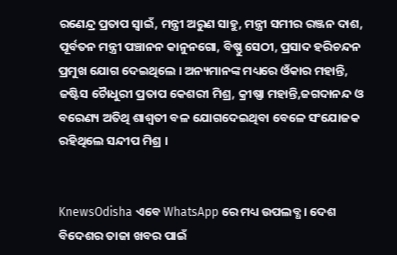ରଣେନ୍ଦ୍ର ପ୍ରତାପ ସ୍ୱାଇଁ, ମନ୍ତ୍ରୀ ଅରୁଣ ସାହୁ, ମନ୍ତ୍ରୀ ସମୀର ରଞ୍ଜନ ଦାଶ, ପୂର୍ବତନ ମନ୍ତ୍ରୀ ପଞ୍ଚାନନ କାନୁନଗୋ, ବିଷ୍ଣୁ ସେଠୀ, ପ୍ରସାଦ ହରିଚନ୍ଦନ ପ୍ରମୁଖ ଯୋଗ ଦେଇଥିଲେ । ଅନ୍ୟମାନଙ୍କ ମଧ୍ୟରେ ଓଁକାର ମହାନ୍ତି, ଜଷ୍ଟିସ ଚୈାଧୁରୀ ପ୍ରତାପ କେଶରୀ ମିଶ୍ର, କ୍ରୀଷ୍ଣା ମହାନ୍ତି,ଜଗଦାନନ୍ଦ ଓ ବରେଣ୍ୟ ଅତିଥି ଶାଶ୍ୱତୀ ବଳ ଯୋଗଦେଇଥିବା ବେଳେ ସଂଯୋଜକ ରହିଥିଲେ ସନ୍ଦୀପ ମିଶ୍ର ।


KnewsOdisha ଏବେ WhatsApp ରେ ମଧ୍ୟ ଉପଲବ୍ଧ । ଦେଶ ବିଦେଶର ତାଜା ଖବର ପାଇଁ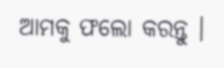ଆମକୁ ଫଲୋ କରନ୍ତୁ ।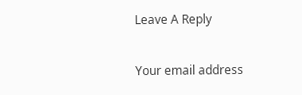Leave A Reply

Your email address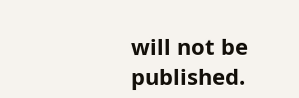will not be published.